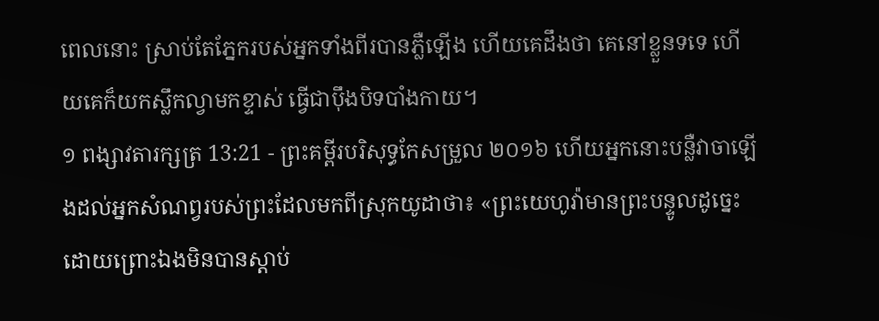ពេលនោះ ស្រាប់តែភ្នែករបស់អ្នកទាំងពីរបានភ្លឺឡើង ហើយគេដឹងថា គេនៅខ្លួនទទេ ហើយគេក៏យកស្លឹកល្វាមកខ្ទាស់ ធ្វើជាប៉ឹងបិទបាំងកាយ។
១ ពង្សាវតារក្សត្រ 13:21 - ព្រះគម្ពីរបរិសុទ្ធកែសម្រួល ២០១៦ ហើយអ្នកនោះបន្លឺវាចាឡើងដល់អ្នកសំណព្វរបស់ព្រះដែលមកពីស្រុកយូដាថា៖ «ព្រះយេហូវ៉ាមានព្រះបន្ទូលដូច្នេះ ដោយព្រោះឯងមិនបានស្តាប់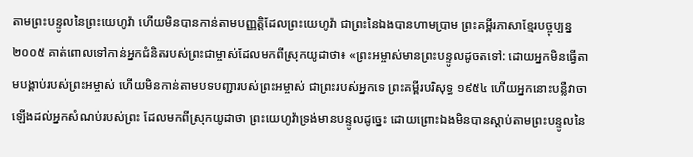តាមព្រះបន្ទូលនៃព្រះយេហូវ៉ា ហើយមិនបានកាន់តាមបញ្ញត្តិដែលព្រះយេហូវ៉ា ជាព្រះនៃឯងបានហាមប្រាម ព្រះគម្ពីរភាសាខ្មែរបច្ចុប្បន្ន ២០០៥ គាត់ពោលទៅកាន់អ្នកជំនិតរបស់ព្រះជាម្ចាស់ដែលមកពីស្រុកយូដាថា៖ «ព្រះអម្ចាស់មានព្រះបន្ទូលដូចតទៅ: ដោយអ្នកមិនធ្វើតាមបង្គាប់របស់ព្រះអម្ចាស់ ហើយមិនកាន់តាមបទបញ្ជារបស់ព្រះអម្ចាស់ ជាព្រះរបស់អ្នកទេ ព្រះគម្ពីរបរិសុទ្ធ ១៩៥៤ ហើយអ្នកនោះបន្លឺវាចាឡើងដល់អ្នកសំណប់របស់ព្រះ ដែលមកពីស្រុកយូដាថា ព្រះយេហូវ៉ាទ្រង់មានបន្ទូលដូច្នេះ ដោយព្រោះឯងមិនបានស្តាប់តាមព្រះបន្ទូលនៃ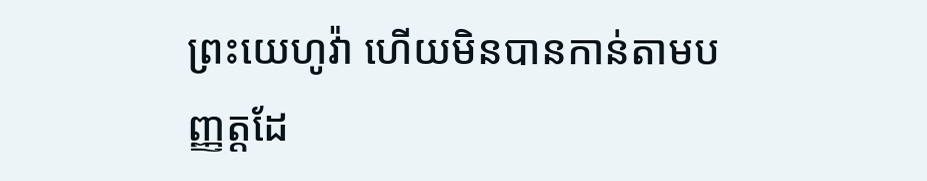ព្រះយេហូវ៉ា ហើយមិនបានកាន់តាមបញ្ញត្តដែ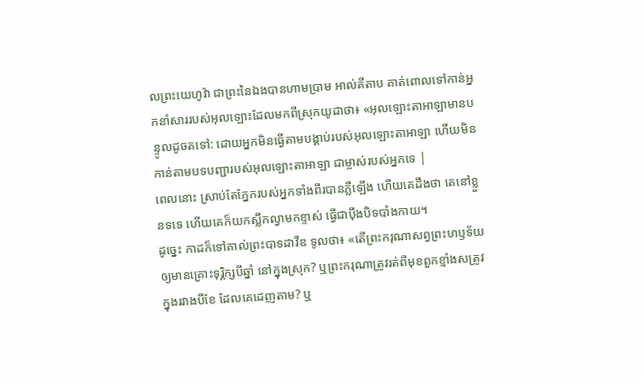លព្រះយេហូវ៉ា ជាព្រះនៃឯងបានហាមប្រាម អាល់គីតាប គាត់ពោលទៅកាន់អ្នកនាំសាររបស់អុលឡោះដែលមកពីស្រុកយូដាថា៖ «អុលឡោះតាអាឡាមានបន្ទូលដូចតទៅ: ដោយអ្នកមិនធ្វើតាមបង្គាប់របស់អុលឡោះតាអាឡា ហើយមិនកាន់តាមបទបញ្ជារបស់អុលឡោះតាអាឡា ជាម្ចាស់របស់អ្នកទេ |
ពេលនោះ ស្រាប់តែភ្នែករបស់អ្នកទាំងពីរបានភ្លឺឡើង ហើយគេដឹងថា គេនៅខ្លួនទទេ ហើយគេក៏យកស្លឹកល្វាមកខ្ទាស់ ធ្វើជាប៉ឹងបិទបាំងកាយ។
ដូច្នេះ កាដក៏ទៅគាល់ព្រះបាទដាវីឌ ទូលថា៖ «តើព្រះករុណាសព្វព្រះហឫទ័យឲ្យមានគ្រោះទុរ្ភិក្សបីឆ្នាំ នៅក្នុងស្រុក? ឬព្រះករុណាត្រូវរត់ពីមុខពួកខ្មាំងសត្រូវក្នុងរវាងបីខែ ដែលគេដេញតាម? ឬ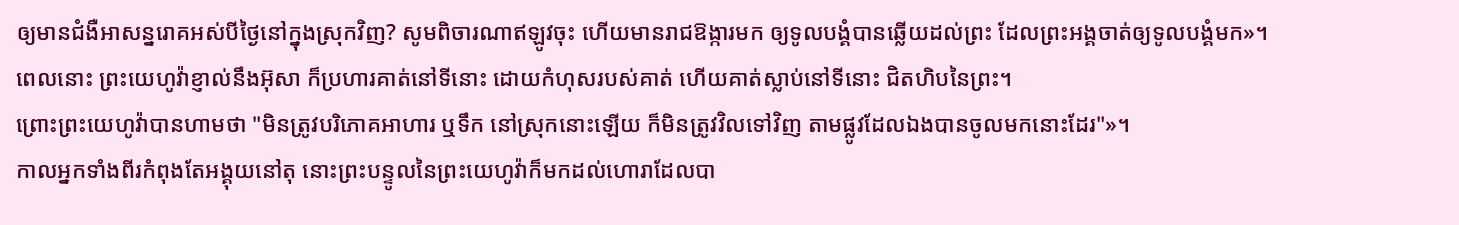ឲ្យមានជំងឺអាសន្នរោគអស់បីថ្ងៃនៅក្នុងស្រុកវិញ? សូមពិចារណាឥឡូវចុះ ហើយមានរាជឱង្ការមក ឲ្យទូលបង្គំបានឆ្លើយដល់ព្រះ ដែលព្រះអង្គចាត់ឲ្យទូលបង្គំមក»។
ពេលនោះ ព្រះយេហូវ៉ាខ្ញាល់នឹងអ៊ុសា ក៏ប្រហារគាត់នៅទីនោះ ដោយកំហុសរបស់គាត់ ហើយគាត់ស្លាប់នៅទីនោះ ជិតហិបនៃព្រះ។
ព្រោះព្រះយេហូវ៉ាបានហាមថា "មិនត្រូវបរិភោគអាហារ ឬទឹក នៅស្រុកនោះឡើយ ក៏មិនត្រូវវិលទៅវិញ តាមផ្លូវដែលឯងបានចូលមកនោះដែរ"»។
កាលអ្នកទាំងពីរកំពុងតែអង្គុយនៅតុ នោះព្រះបន្ទូលនៃព្រះយេហូវ៉ាក៏មកដល់ហោរាដែលបា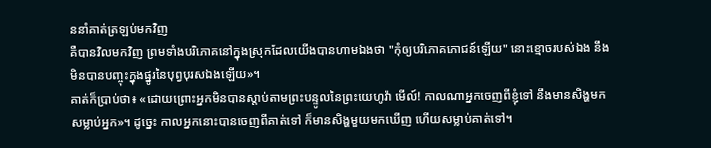ននាំគាត់ត្រឡប់មកវិញ
គឺបានវិលមកវិញ ព្រមទាំងបរិភោគនៅក្នុងស្រុកដែលយើងបានហាមឯងថា "កុំឲ្យបរិភោគភោជន៍ឡើយ" នោះខ្មោចរបស់ឯង នឹងមិនបានបញ្ចុះក្នុងផ្នូរនៃបុព្វបុរសឯងឡើយ»។
គាត់ក៏ប្រាប់ថា៖ «ដោយព្រោះអ្នកមិនបានស្តាប់តាមព្រះបន្ទូលនៃព្រះយេហូវ៉ា មើល៍! កាលណាអ្នកចេញពីខ្ញុំទៅ នឹងមានសិង្ហមកសម្លាប់អ្នក»។ ដូច្នេះ កាលអ្នកនោះបានចេញពីគាត់ទៅ ក៏មានសិង្ហមួយមកឃើញ ហើយសម្លាប់គាត់ទៅ។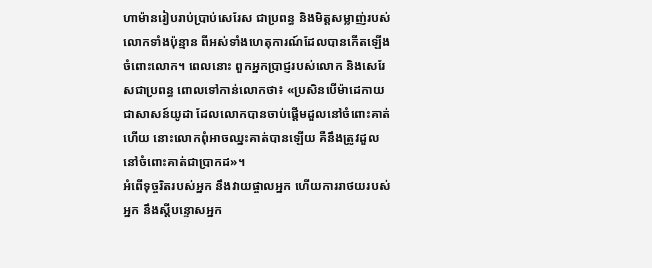ហាម៉ានរៀបរាប់ប្រាប់សេរែស ជាប្រពន្ធ និងមិត្តសម្លាញ់របស់លោកទាំងប៉ុន្មាន ពីអស់ទាំងហេតុការណ៍ដែលបានកើតឡើងចំពោះលោក។ ពេលនោះ ពួកអ្នកប្រាជ្ញរបស់លោក និងសេរែសជាប្រពន្ធ ពោលទៅកាន់លោកថា៖ «ប្រសិនបើម៉ាដេកាយជាសាសន៍យូដា ដែលលោកបានចាប់ផ្ដើមដួលនៅចំពោះគាត់ហើយ នោះលោកពុំអាចឈ្នះគាត់បានឡើយ គឺនឹងត្រូវដួលនៅចំពោះគាត់ជាប្រាកដ»។
អំពើទុច្ចរិតរបស់អ្នក នឹងវាយផ្ចាលអ្នក ហើយការរាថយរបស់អ្នក នឹងស្ដីបន្ទោសអ្នក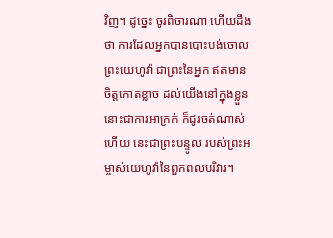វិញ។ ដូច្នេះ ចូរពិចារណា ហើយដឹងថា ការដែលអ្នកបានបោះបង់ចោលព្រះយេហូវ៉ា ជាព្រះនៃអ្នក ឥតមានចិត្តកោតខ្លាច ដល់យើងនៅក្នុងខ្លួន នោះជាការអាក្រក់ ក៏ជូរចត់ណាស់ហើយ នេះជាព្រះបន្ទូល របស់ព្រះអម្ចាស់យេហូវ៉ានៃពួកពលបរិវារ។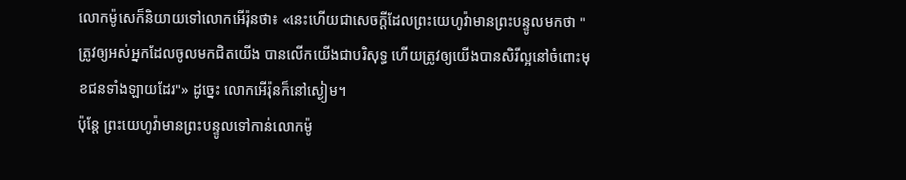លោកម៉ូសេក៏និយាយទៅលោកអើរ៉ុនថា៖ «នេះហើយជាសេចក្ដីដែលព្រះយេហូវ៉ាមានព្រះបន្ទូលមកថា "ត្រូវឲ្យអស់អ្នកដែលចូលមកជិតយើង បានលើកយើងជាបរិសុទ្ធ ហើយត្រូវឲ្យយើងបានសិរីល្អនៅចំពោះមុខជនទាំងឡាយដែរ"» ដូច្នេះ លោកអើរ៉ុនក៏នៅស្ងៀម។
ប៉ុន្តែ ព្រះយេហូវ៉ាមានព្រះបន្ទូលទៅកាន់លោកម៉ូ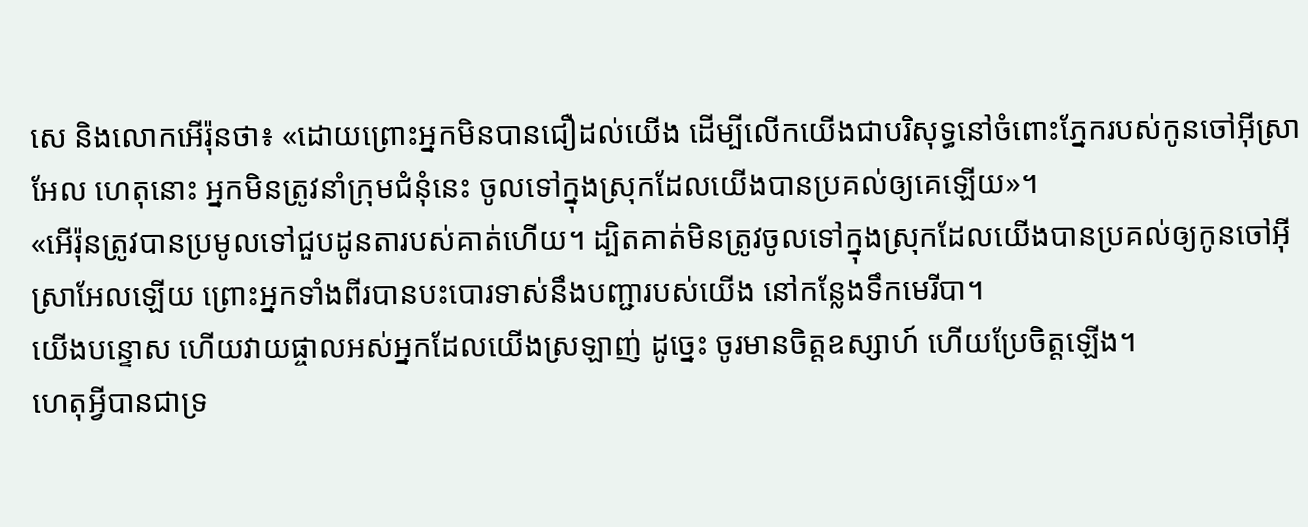សេ និងលោកអើរ៉ុនថា៖ «ដោយព្រោះអ្នកមិនបានជឿដល់យើង ដើម្បីលើកយើងជាបរិសុទ្ធនៅចំពោះភ្នែករបស់កូនចៅអ៊ីស្រាអែល ហេតុនោះ អ្នកមិនត្រូវនាំក្រុមជំនុំនេះ ចូលទៅក្នុងស្រុកដែលយើងបានប្រគល់ឲ្យគេឡើយ»។
«អើរ៉ុនត្រូវបានប្រមូលទៅជួបដូនតារបស់គាត់ហើយ។ ដ្បិតគាត់មិនត្រូវចូលទៅក្នុងស្រុកដែលយើងបានប្រគល់ឲ្យកូនចៅអ៊ីស្រាអែលឡើយ ព្រោះអ្នកទាំងពីរបានបះបោរទាស់នឹងបញ្ជារបស់យើង នៅកន្លែងទឹកមេរីបា។
យើងបន្ទោស ហើយវាយផ្ចាលអស់អ្នកដែលយើងស្រឡាញ់ ដូច្នេះ ចូរមានចិត្តឧស្សាហ៍ ហើយប្រែចិត្តឡើង។
ហេតុអ្វីបានជាទ្រ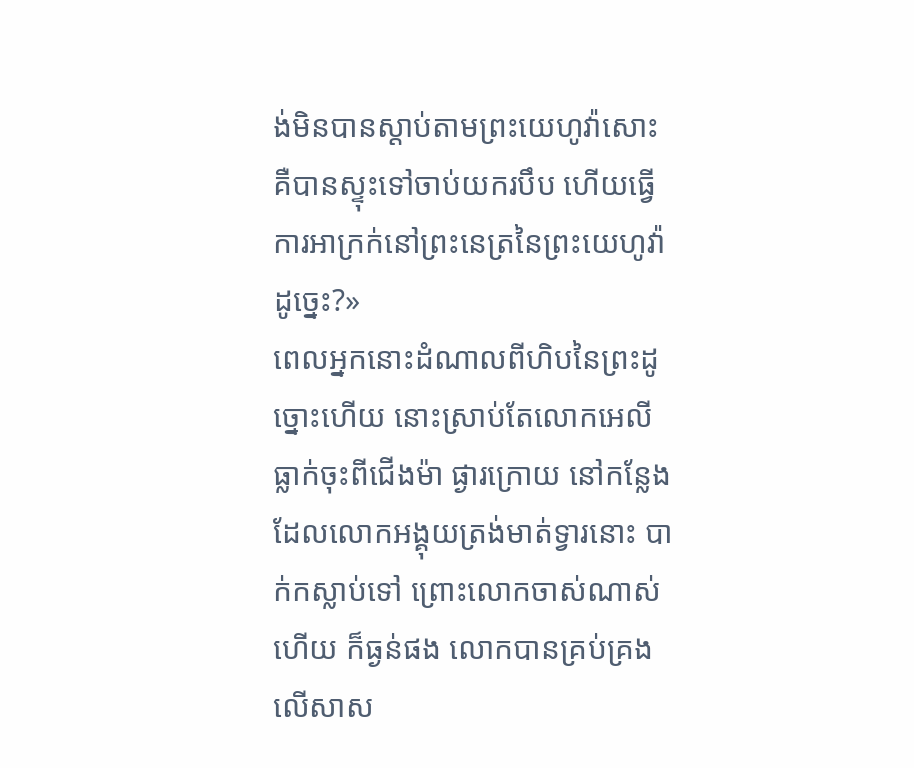ង់មិនបានស្តាប់តាមព្រះយេហូវ៉ាសោះ គឺបានស្ទុះទៅចាប់យករបឹប ហើយធ្វើការអាក្រក់នៅព្រះនេត្រនៃព្រះយេហូវ៉ាដូច្នេះ?»
ពេលអ្នកនោះដំណាលពីហិបនៃព្រះដូច្នោះហើយ នោះស្រាប់តែលោកអេលីធ្លាក់ចុះពីជើងម៉ា ផ្ងារក្រោយ នៅកន្លែងដែលលោកអង្គុយត្រង់មាត់ទ្វារនោះ បាក់កស្លាប់ទៅ ព្រោះលោកចាស់ណាស់ហើយ ក៏ធ្ងន់ផង លោកបានគ្រប់គ្រងលើសាស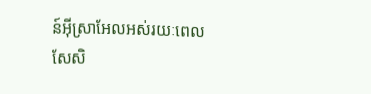ន៍អ៊ីស្រាអែលអស់រយៈពេលសែសិ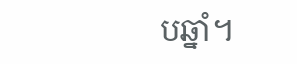បឆ្នាំ។